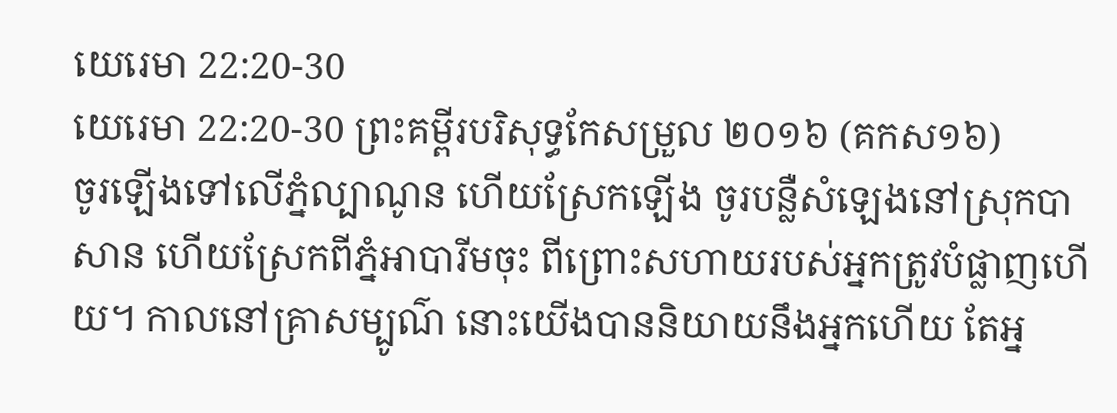យេរេមា 22:20-30
យេរេមា 22:20-30 ព្រះគម្ពីរបរិសុទ្ធកែសម្រួល ២០១៦ (គកស១៦)
ចូរឡើងទៅលើភ្នំល្បាណូន ហើយស្រែកឡើង ចូរបន្លឺសំឡេងនៅស្រុកបាសាន ហើយស្រែកពីភ្នំអាបារីមចុះ ពីព្រោះសហាយរបស់អ្នកត្រូវបំផ្លាញហើយ។ កាលនៅគ្រាសម្បូណ៌ នោះយើងបាននិយាយនឹងអ្នកហើយ តែអ្ន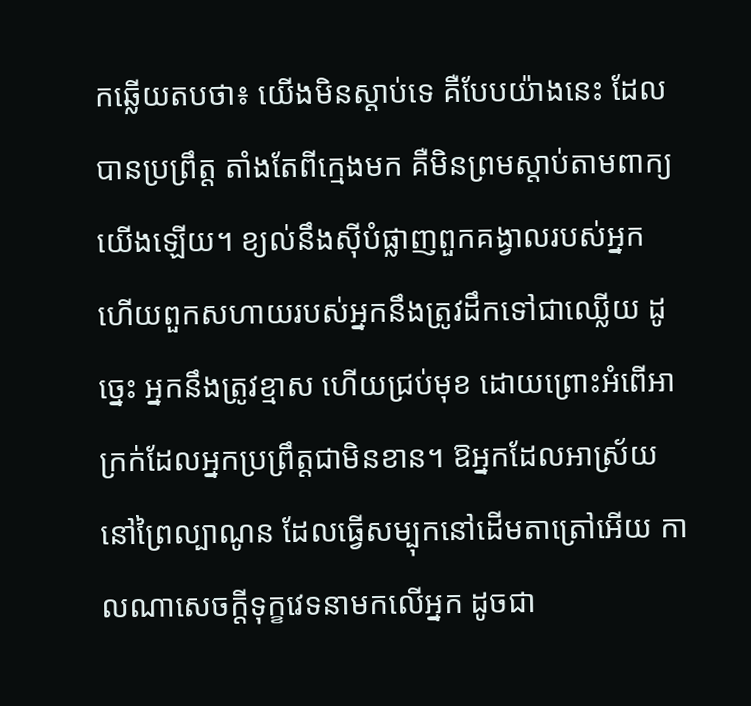កឆ្លើយតបថា៖ យើងមិនស្តាប់ទេ គឺបែបយ៉ាងនេះ ដែលបានប្រព្រឹត្ត តាំងតែពីក្មេងមក គឺមិនព្រមស្តាប់តាមពាក្យយើងឡើយ។ ខ្យល់នឹងស៊ីបំផ្លាញពួកគង្វាលរបស់អ្នក ហើយពួកសហាយរបស់អ្នកនឹងត្រូវដឹកទៅជាឈ្លើយ ដូច្នេះ អ្នកនឹងត្រូវខ្មាស ហើយជ្រប់មុខ ដោយព្រោះអំពើអាក្រក់ដែលអ្នកប្រព្រឹត្តជាមិនខាន។ ឱអ្នកដែលអាស្រ័យនៅព្រៃល្បាណូន ដែលធ្វើសម្បុកនៅដើមតាត្រៅអើយ កាលណាសេចក្ដីទុក្ខវេទនាមកលើអ្នក ដូចជា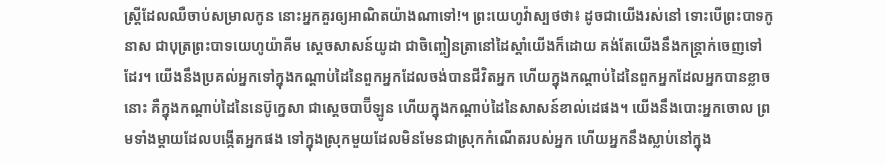ស្ត្រីដែលឈឺចាប់សម្រាលកូន នោះអ្នកគួរឲ្យអាណិតយ៉ាងណាទៅ!។ ព្រះយេហូវ៉ាស្បថថា៖ ដូចជាយើងរស់នៅ ទោះបើព្រះបាទកូនាស ជាបុត្រព្រះបាទយេហូយ៉ាគីម ស្តេចសាសន៍យូដា ជាចិញ្ចៀនត្រានៅដៃស្តាំយើងក៏ដោយ គង់តែយើងនឹងកន្ត្រាក់ចេញទៅដែរ។ យើងនឹងប្រគល់អ្នកទៅក្នុងកណ្ដាប់ដៃនៃពួកអ្នកដែលចង់បានជីវិតអ្នក ហើយក្នុងកណ្ដាប់ដៃនៃពួកអ្នកដែលអ្នកបានខ្លាចនោះ គឺក្នុងកណ្ដាប់ដៃនៃនេប៊ូក្នេសា ជាស្តេចបាប៊ីឡូន ហើយក្នុងកណ្ដាប់ដៃនៃសាសន៍ខាល់ដេផង។ យើងនឹងបោះអ្នកចោល ព្រមទាំងម្តាយដែលបង្កើតអ្នកផង ទៅក្នុងស្រុកមួយដែលមិនមែនជាស្រុកកំណើតរបស់អ្នក ហើយអ្នកនឹងស្លាប់នៅក្នុង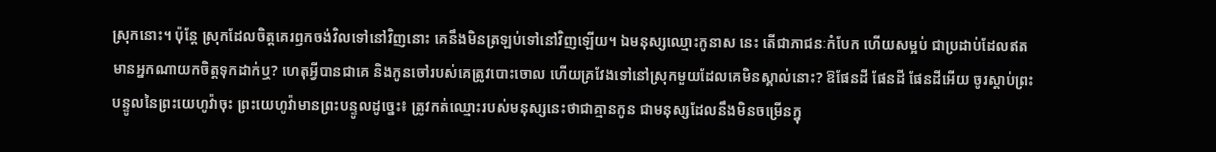ស្រុកនោះ។ ប៉ុន្តែ ស្រុកដែលចិត្តគេរឭកចង់វិលទៅនៅវិញនោះ គេនឹងមិនត្រឡប់ទៅនៅវិញឡើយ។ ឯមនុស្សឈ្មោះកូនាស នេះ តើជាភាជនៈកំបែក ហើយសម្អប់ ជាប្រដាប់ដែលឥតមានអ្នកណាយកចិត្តទុកដាក់ឬ? ហេតុអ្វីបានជាគេ និងកូនចៅរបស់គេត្រូវបោះចោល ហើយគ្រវែងទៅនៅស្រុកមួយដែលគេមិនស្គាល់នោះ? ឱផែនដី ផែនដី ផែនដីអើយ ចូរស្តាប់ព្រះបន្ទូលនៃព្រះយេហូវ៉ាចុះ ព្រះយេហូវ៉ាមានព្រះបន្ទូលដូច្នេះ៖ ត្រូវកត់ឈ្មោះរបស់មនុស្សនេះថាជាគ្មានកូន ជាមនុស្សដែលនឹងមិនចម្រើនក្នុ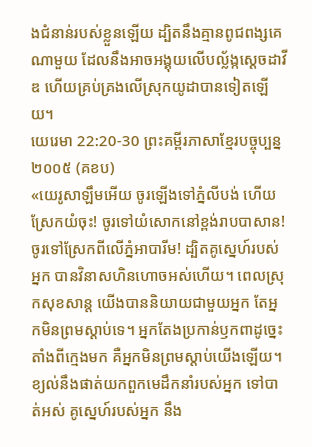ងជំនាន់របស់ខ្លួនឡើយ ដ្បិតនឹងគ្មានពូជពង្សគេណាមួយ ដែលនឹងអាចអង្គុយលើបល្ល័ង្កស្ដេចដាវីឌ ហើយគ្រប់គ្រងលើស្រុកយូដាបានទៀតឡើយ។
យេរេមា 22:20-30 ព្រះគម្ពីរភាសាខ្មែរបច្ចុប្បន្ន ២០០៥ (គខប)
«យេរូសាឡឹមអើយ ចូរឡើងទៅភ្នំលីបង់ ហើយស្រែកយំចុះ! ចូរទៅយំសោកនៅខ្ពង់រាបបាសាន! ចូរទៅស្រែកពីលើភ្នំអាបារីម! ដ្បិតគូស្នេហ៍របស់អ្នក បានវិនាសហិនហោចអស់ហើយ។ ពេលស្រុកសុខសាន្ត យើងបាននិយាយជាមួយអ្នក តែអ្នកមិនព្រមស្ដាប់ទេ។ អ្នកតែងប្រកាន់ឫកពាដូច្នេះតាំងពីក្មេងមក គឺអ្នកមិនព្រមស្ដាប់យើងឡើយ។ ខ្យល់នឹងផាត់យកពួកមេដឹកនាំរបស់អ្នក ទៅបាត់អស់ គូស្នេហ៍របស់អ្នក នឹង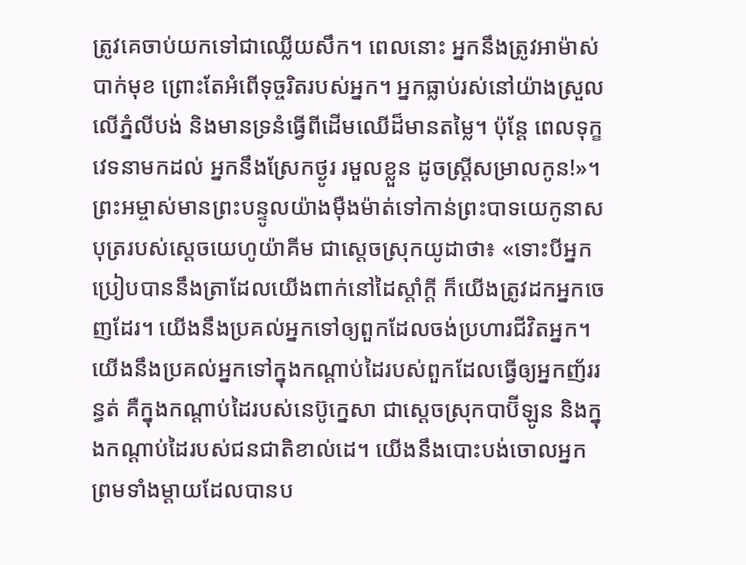ត្រូវគេចាប់យកទៅជាឈ្លើយសឹក។ ពេលនោះ អ្នកនឹងត្រូវអាម៉ាស់ បាក់មុខ ព្រោះតែអំពើទុច្ចរិតរបស់អ្នក។ អ្នកធ្លាប់រស់នៅយ៉ាងស្រួលលើភ្នំលីបង់ និងមានទ្រនំធ្វើពីដើមឈើដ៏មានតម្លៃ។ ប៉ុន្តែ ពេលទុក្ខវេទនាមកដល់ អ្នកនឹងស្រែកថ្ងូរ រមួលខ្លួន ដូចស្ត្រីសម្រាលកូន!»។ ព្រះអម្ចាស់មានព្រះបន្ទូលយ៉ាងម៉ឺងម៉ាត់ទៅកាន់ព្រះបាទយេកូនាស បុត្ររបស់ស្ដេចយេហូយ៉ាគីម ជាស្ដេចស្រុកយូដាថា៖ «ទោះបីអ្នកប្រៀបបាននឹងត្រាដែលយើងពាក់នៅដៃស្ដាំក្ដី ក៏យើងត្រូវដកអ្នកចេញដែរ។ យើងនឹងប្រគល់អ្នកទៅឲ្យពួកដែលចង់ប្រហារជីវិតអ្នក។ យើងនឹងប្រគល់អ្នកទៅក្នុងកណ្ដាប់ដៃរបស់ពួកដែលធ្វើឲ្យអ្នកញ័ររន្ធត់ គឺក្នុងកណ្ដាប់ដៃរបស់នេប៊ូក្នេសា ជាស្ដេចស្រុកបាប៊ីឡូន និងក្នុងកណ្ដាប់ដៃរបស់ជនជាតិខាល់ដេ។ យើងនឹងបោះបង់ចោលអ្នក ព្រមទាំងម្ដាយដែលបានប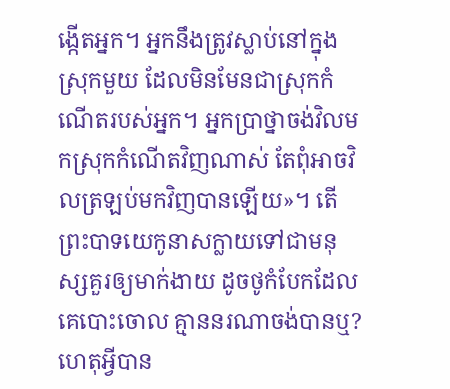ង្កើតអ្នក។ អ្នកនឹងត្រូវស្លាប់នៅក្នុងស្រុកមួយ ដែលមិនមែនជាស្រុកកំណើតរបស់អ្នក។ អ្នកប្រាថ្នាចង់វិលមកស្រុកកំណើតវិញណាស់ តែពុំអាចវិលត្រឡប់មកវិញបានឡើយ»។ តើព្រះបាទយេកូនាសក្លាយទៅជាមនុស្សគួរឲ្យមាក់ងាយ ដូចថូកំបែកដែលគេបោះចោល គ្មាននរណាចង់បានឬ? ហេតុអ្វីបាន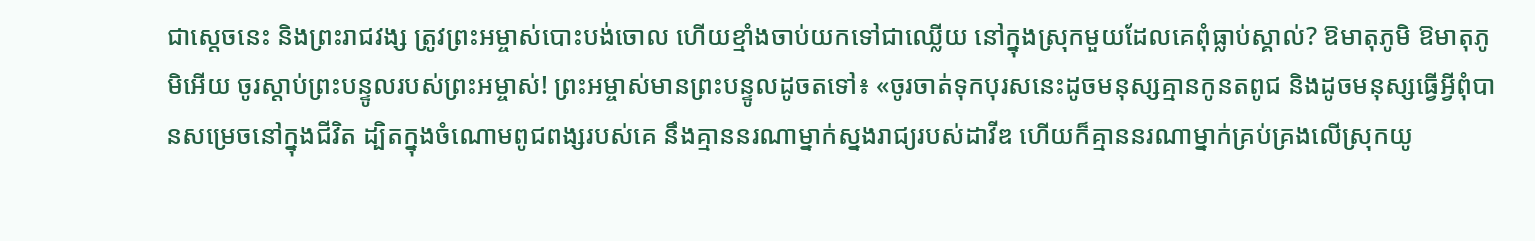ជាស្ដេចនេះ និងព្រះរាជវង្ស ត្រូវព្រះអម្ចាស់បោះបង់ចោល ហើយខ្មាំងចាប់យកទៅជាឈ្លើយ នៅក្នុងស្រុកមួយដែលគេពុំធ្លាប់ស្គាល់? ឱមាតុភូមិ ឱមាតុភូមិអើយ ចូរស្ដាប់ព្រះបន្ទូលរបស់ព្រះអម្ចាស់! ព្រះអម្ចាស់មានព្រះបន្ទូលដូចតទៅ៖ «ចូរចាត់ទុកបុរសនេះដូចមនុស្សគ្មានកូនតពូជ និងដូចមនុស្សធ្វើអ្វីពុំបានសម្រេចនៅក្នុងជីវិត ដ្បិតក្នុងចំណោមពូជពង្សរបស់គេ នឹងគ្មាននរណាម្នាក់ស្នងរាជ្យរបស់ដាវីឌ ហើយក៏គ្មាននរណាម្នាក់គ្រប់គ្រងលើស្រុកយូ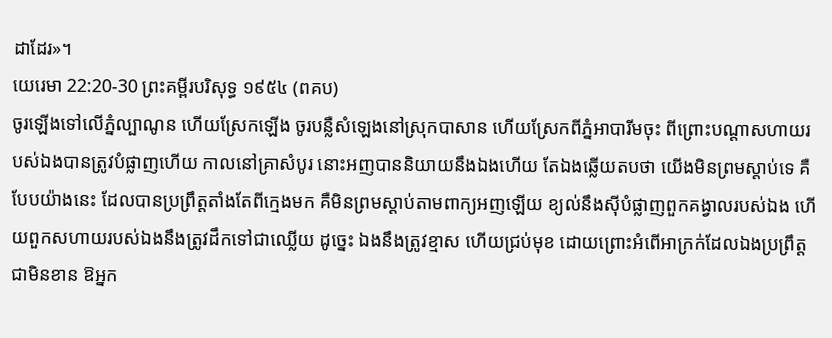ដាដែរ»។
យេរេមា 22:20-30 ព្រះគម្ពីរបរិសុទ្ធ ១៩៥៤ (ពគប)
ចូរឡើងទៅលើភ្នំល្បាណូន ហើយស្រែកឡើង ចូរបន្លឺសំឡេងនៅស្រុកបាសាន ហើយស្រែកពីភ្នំអាបារីមចុះ ពីព្រោះបណ្តាសហាយរបស់ឯងបានត្រូវបំផ្លាញហើយ កាលនៅគ្រាសំបូរ នោះអញបាននិយាយនឹងឯងហើយ តែឯងឆ្លើយតបថា យើងមិនព្រមស្តាប់ទេ គឺបែបយ៉ាងនេះ ដែលបានប្រព្រឹត្តតាំងតែពីក្មេងមក គឺមិនព្រមស្តាប់តាមពាក្យអញឡើយ ខ្យល់នឹងស៊ីបំផ្លាញពួកគង្វាលរបស់ឯង ហើយពួកសហាយរបស់ឯងនឹងត្រូវដឹកទៅជាឈ្លើយ ដូច្នេះ ឯងនឹងត្រូវខ្មាស ហើយជ្រប់មុខ ដោយព្រោះអំពើអាក្រក់ដែលឯងប្រព្រឹត្តជាមិនខាន ឱអ្នក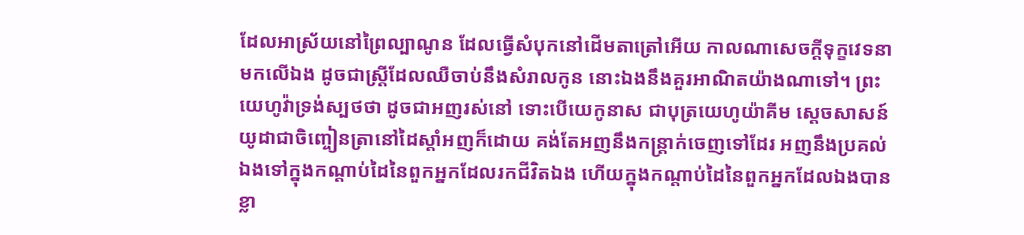ដែលអាស្រ័យនៅព្រៃល្បាណូន ដែលធ្វើសំបុកនៅដើមតាត្រៅអើយ កាលណាសេចក្ដីទុក្ខវេទនាមកលើឯង ដូចជាស្ត្រីដែលឈឺចាប់នឹងសំរាលកូន នោះឯងនឹងគួរអាណិតយ៉ាងណាទៅ។ ព្រះយេហូវ៉ាទ្រង់ស្បថថា ដូចជាអញរស់នៅ ទោះបើយេកូនាស ជាបុត្រយេហូយ៉ាគីម ស្តេចសាសន៍យូដាជាចិញ្ចៀនត្រានៅដៃស្តាំអញក៏ដោយ គង់តែអញនឹងកន្ត្រាក់ចេញទៅដែរ អញនឹងប្រគល់ឯងទៅក្នុងកណ្តាប់ដៃនៃពួកអ្នកដែលរកជីវិតឯង ហើយក្នុងកណ្តាប់ដៃនៃពួកអ្នកដែលឯងបានខ្លា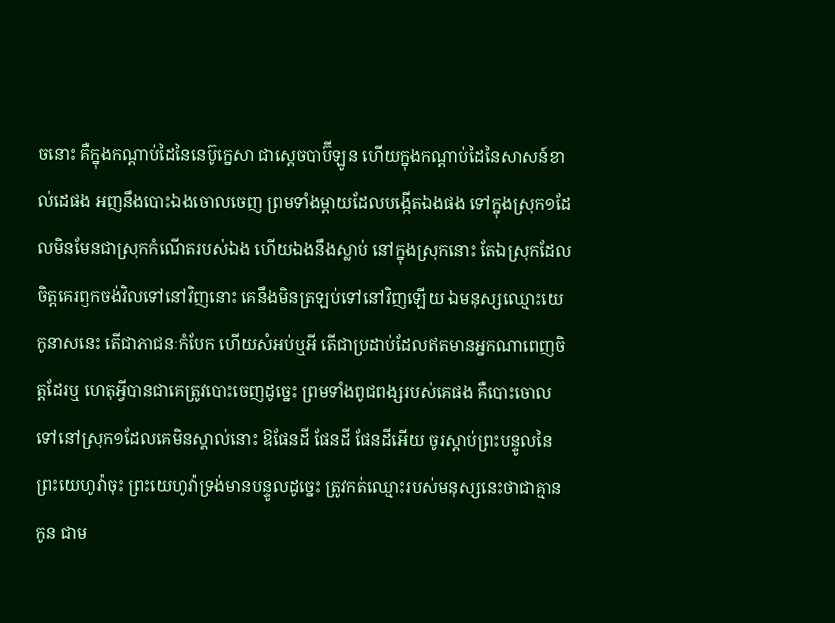ចនោះ គឺក្នុងកណ្តាប់ដៃនៃនេប៊ូក្នេសា ជាស្តេចបាប៊ីឡូន ហើយក្នុងកណ្តាប់ដៃនៃសាសន៍ខាល់ដេផង អញនឹងបោះឯងចោលចេញ ព្រមទាំងម្តាយដែលបង្កើតឯងផង ទៅក្នុងស្រុក១ដែលមិនមែនជាស្រុកកំណើតរបស់ឯង ហើយឯងនឹងស្លាប់ នៅក្នុងស្រុកនោះ តែឯស្រុកដែលចិត្តគេរឭកចង់វិលទៅនៅវិញនោះ គេនឹងមិនត្រឡប់ទៅនៅវិញឡើយ ឯមនុស្សឈ្មោះយេកូនាសនេះ តើជាភាជនៈកំបែក ហើយសំអប់ឬអី តើជាប្រដាប់ដែលឥតមានអ្នកណាពេញចិត្តដែរឬ ហេតុអ្វីបានជាគេត្រូវបោះចេញដូច្នេះ ព្រមទាំងពូជពង្សរបស់គេផង គឺបោះចោលទៅនៅស្រុក១ដែលគេមិនស្គាល់នោះ ឱផែនដី ផែនដី ផែនដីអើយ ចូរស្តាប់ព្រះបន្ទូលនៃព្រះយេហូវ៉ាចុះ ព្រះយេហូវ៉ាទ្រង់មានបន្ទូលដូច្នេះ ត្រូវកត់ឈ្មោះរបស់មនុស្សនេះថាជាគ្មានកូន ជាម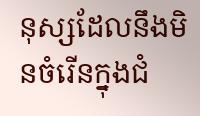នុស្សដែលនឹងមិនចំរើនក្នុងជំ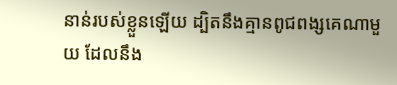នាន់របស់ខ្លួនឡើយ ដ្បិតនឹងគ្មានពូជពង្សគេណាមួយ ដែលនឹង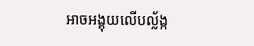អាចអង្គុយលើបល្ល័ង្ក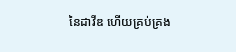នៃដាវីឌ ហើយគ្រប់គ្រង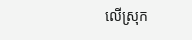លើស្រុក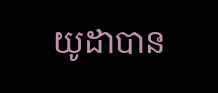យូដាបាន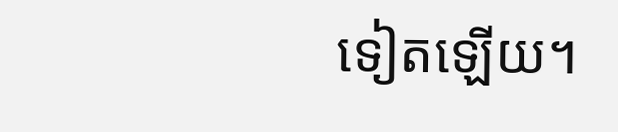ទៀតឡើយ។